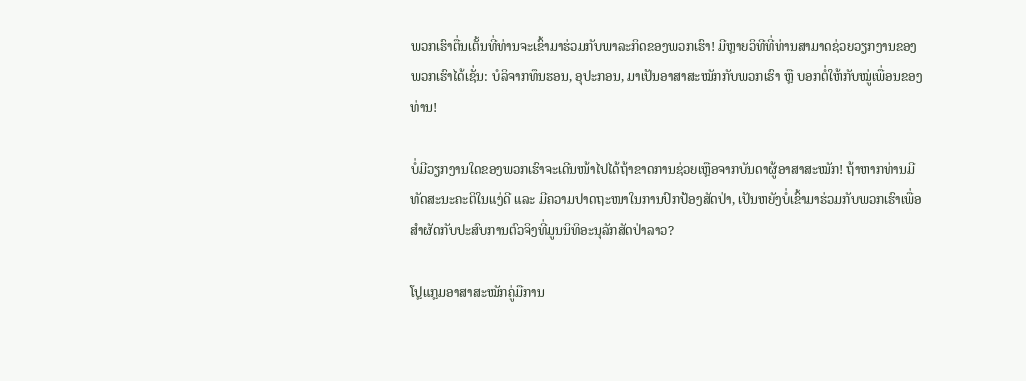ພວກເຮົາຕື່ນເຕັ້ນທີ່ທ່ານຈະເຂົ້າມາຮ່ວມກັບພາລະກິດຂອງພວກເຮົາ! ມີຫຼາຍວິທີທີ່ທ່ານສາມາດຊ່ວຍວຽກງານຂອງພວກເຮົາໄດ້ເຊັ່ນ: ບໍລິຈາກທຶນຮອນ, ອຸປະກອນ, ມາເປັນອາສາສະໝັກກັບພວກເຮົາ ຫຼື ບອກຕໍ່ໃຫ້ກັບໝູ່ເພື່ອນຂອງທ່ານ!

ບໍ່ມີວຽກງານໃດຂອງພວກເຮົາຈະເດີນໜ້າໄປໄດ້ຖ້າຂາດການຊ່ວຍເຫຼືອຈາກບັນດາຜູ້ອາສາສະໝັກ! ຖ້າຫາກທ່ານມີທັດສະນະຄະຕິໃນແງ່ດີ ແລະ ມີຄວາມປາດຖະໜາໃນການປົກປ້ອງສັດປ່າ, ເປັນຫຍັງບໍ່ເຂົ້າມາຮ່ວມກັບພວກເຮົາເພື່ອສຳຜັດກັບປະສົບການຕົວຈິງທີ່ມູນນິທິອະນຸລັກສັດປ່າລາວ?

ໂປຼແກຼມອາສາສະໝັກຄູ່ມືການ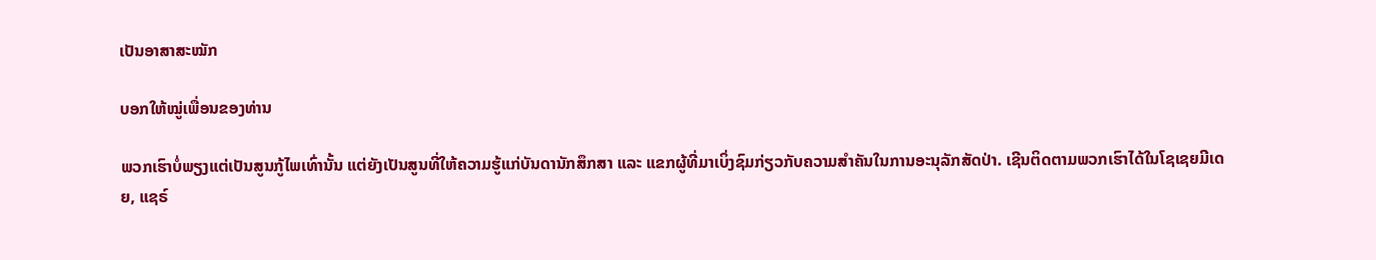ເປັນອາສາສະໝັກ

ບອກໃຫ້ໝູ່ເພື່ອນຂອງທ່ານ

ພວກເຮົາບໍ່ພຽງແຕ່ເປັນສູນກູ້ໄພເທົ່ານັ້ນ ແຕ່ຍັງເປັນສູນທີ່ໃຫ້ຄວາມຮູ້ແກ່ບັນດານັກສຶກສາ ແລະ ແຂກຜູ້ທີ່ມາເບິ່ງຊົມກ່ຽວກັບຄວາມສຳຄັນໃນການອະນຸລັກສັດປ່າ. ເຊີນຕິດຕາມພວກເຮົາໄດ້ໃນໂຊເຊຍມີເດຍ, ແຊຣ໌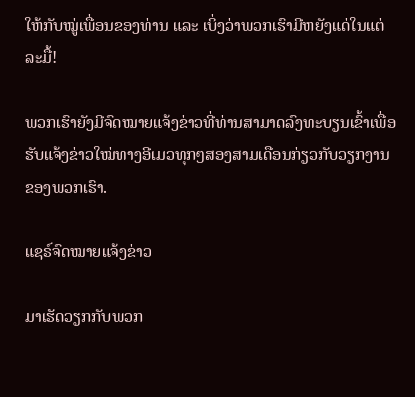ໃຫ້ກັບໝູ່ເພື່ອນຂອງທ່ານ ແລະ ເບິ່ງວ່າພວກເຮົາມີຫຍັງແດ່ໃນແຕ່ລະມື້!

ພວກເຮົາຍັງມີຈົດໝາຍແຈ້ງຂ່າວທີ່ທ່ານສາມາດລົງທະບຽນເຂົ້າເພື່ອຮັບແຈ້ງຂ່າວໃໝ່ທາງອີເມວທຸກໆສອງສາມເດືອນກ່ຽວກັບວຽກງານຂອງພວກເຮົາ.

ແຊຣ໌ຈົດໝາຍແຈ້ງຂ່າວ

ມາເຮັດວຽກກັບພວກ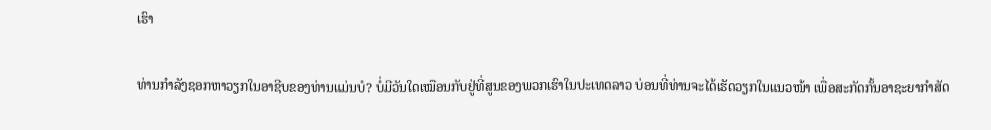ເຮົາ

ທ່ານກຳລັງຊອກຫາວຽກໃນອາຊີບຂອງທ່ານແມ່ນບໍ? ບໍ່ມີວັນໃດເໝືອນກັບຢູ່ທີ່ສູນຂອງພວກເຮົາໃນປະເທດລາວ ບ່ອນທີ່ທ່ານຈະໄດ້ເຮັດວຽກໃນແນວໜ້າ ເພື່ອສະກັດກັ້ນອາຊະຍາກຳສັດ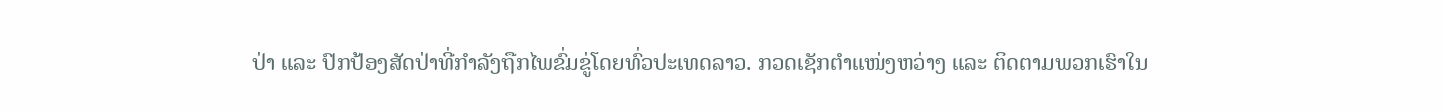ປ່າ ແລະ ປົກປ້ອງສັດປ່າທີ່ກຳລັງຖືກໄພຂົ່ມຂູ່ໂດຍທົ່ວປະເທດລາວ. ກວດເຊັກຕຳແໜ່ງຫວ່າງ ແລະ ຕິດຕາມພວກເຮົາໃນ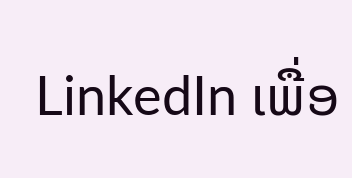LinkedIn ເພື່ອ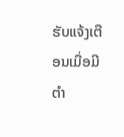ຮັບແຈ້ງເຕືອນເມື່ອມີຕຳ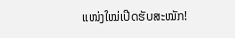ແໜ່ງໃໝ່ເປີດຮັບສະໝັກ!